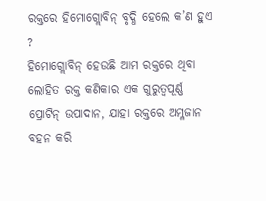ରକ୍ତରେ ହିମୋଗ୍ଲୋବିନ୍ ବୃଦ୍ଧି ହେଲେ କ’ଣ ହୁଏ ?
ହିମୋଗ୍ଲୋବିନ୍ ହେଉଛି ଆମ ରକ୍ତରେ ଥିବା ଲୋହିତ ରକ୍ତ କଣିକାର ଏକ ଗୁରୁତ୍ବପୂର୍ଣ୍ଣ ପ୍ରୋଟିନ୍ ଉପାଦାନ, ଯାହା ରକ୍ତରେ ଅମ୍ଳଜାନ ବହନ କରି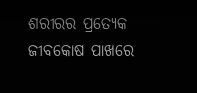ଶରୀରର ପ୍ରତ୍ୟେକ ଜୀବକୋଷ ପାଖରେ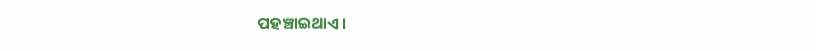ପହଞ୍ଚାଇଥାଏ।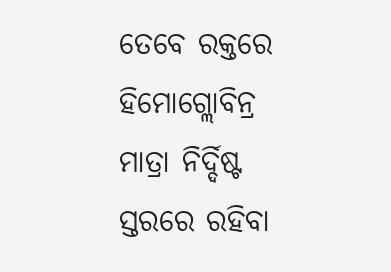ତେବେ ରକ୍ତରେ ହିମୋଗ୍ଲୋବିନ୍ର ମାତ୍ରା ନିର୍ଦ୍ଦିଷ୍ଟ ସ୍ତରରେ ରହିବା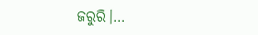ଜରୁରି।…